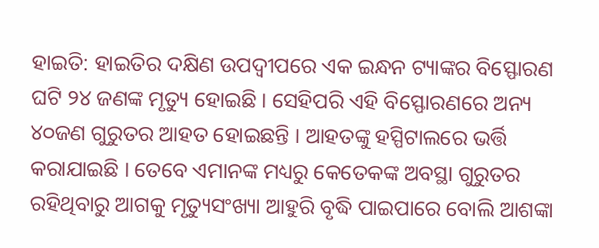ହାଇତି: ହାଇତିର ଦକ୍ଷିଣ ଉପଦ୍ୱୀପରେ ଏକ ଇନ୍ଧନ ଟ୍ୟାଙ୍କର ବିସ୍ଫୋରଣ ଘଟି ୨୪ ଜଣଙ୍କ ମୃତ୍ୟୁ ହୋଇଛି । ସେହିପରି ଏହି ବିସ୍ଫୋରଣରେ ଅନ୍ୟ ୪୦ଜଣ ଗୁରୁତର ଆହତ ହୋଇଛନ୍ତି । ଆହତଙ୍କୁ ହସ୍ପିଟାଲରେ ଭର୍ତ୍ତି କରାଯାଇଛି । ତେବେ ଏମାନଙ୍କ ମଧ୍ୟରୁ କେତେକଙ୍କ ଅବସ୍ଥା ଗୁରୁତର ରହିଥିବାରୁ ଆଗକୁ ମୃତ୍ୟୁସଂଖ୍ୟା ଆହୁରି ବୃଦ୍ଧି ପାଇପାରେ ବୋଲି ଆଶଙ୍କା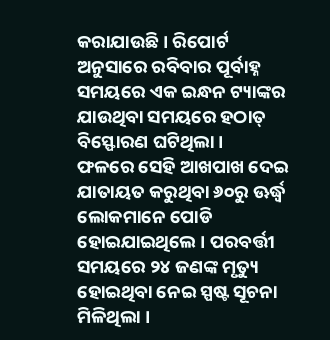କରାଯାଉଛି । ରିପୋର୍ଟ ଅନୁସାରେ ରବିବାର ପୂର୍ବାହ୍ନ ସମୟରେ ଏକ ଇନ୍ଧନ ଟ୍ୟାଙ୍କର ଯାଉଥିବା ସମୟରେ ହଠାତ୍ ବିସ୍ଫୋରଣ ଘଟିଥିଲା ।
ଫଳରେ ସେହି ଆଖପାଖ ଦେଇ ଯାତାୟତ କରୁଥିବା ୬୦ରୁ ଊର୍ଦ୍ଧ୍ୱ ଲୋକମାନେ ପୋଡି ହୋଇଯାଇଥିଲେ । ପରବର୍ତ୍ତୀ ସମୟରେ ୨୪ ଜଣଙ୍କ ମୃତ୍ୟୁ ହୋଇଥିବା ନେଇ ସ୍ପଷ୍ଟ ସୂଚନା ମିଳିଥିଲା ।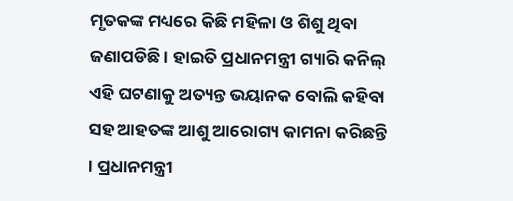ମୃତକଙ୍କ ମଧ୍ୟରେ କିଛି ମହିଳା ଓ ଶିଶୁ ଥିବା ଜଣାପଡିଛି । ହାଇତି ପ୍ରଧାନମନ୍ତ୍ରୀ ଗ୍ୟାରି କନିଲ୍ ଏହି ଘଟଣାକୁ ଅତ୍ୟନ୍ତ ଭୟାନକ ବୋଲି କହିବା ସହ ଆହତଙ୍କ ଆଶୁ ଆରୋଗ୍ୟ କାମନା କରିଛନ୍ତି । ପ୍ରଧାନମନ୍ତ୍ରୀ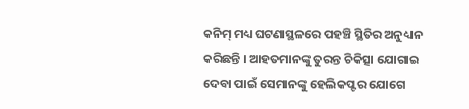କନିମ୍ ମଧ୍ୟ ଘଟଣାସ୍ଥଳରେ ପହଞ୍ଚି ସ୍ଥିତିର ଅନୁଧ୍ୟାନ କରିଛନ୍ତି । ଆହତମାନଙ୍କୁ ତୁରନ୍ତ ଚିକିତ୍ସା ଯୋଗାଇ ଦେବା ପାଇଁ ସେମାନଙ୍କୁ ହେଲିକପ୍ଟର ଯୋଗେ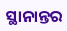ସ୍ଥାନାନ୍ତର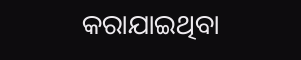କରାଯାଇଥିବା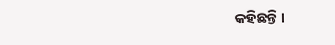କହିଛନ୍ତି ।